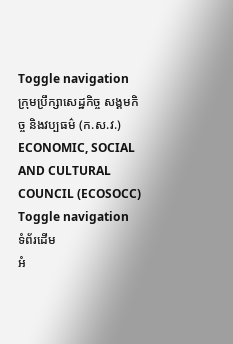Toggle navigation
ក្រុមប្រឹក្សាសេដ្ឋកិច្ច សង្គមកិច្ច និងវប្បធម៌ (ក.ស.វ.)
ECONOMIC, SOCIAL AND CULTURAL COUNCIL (ECOSOCC)
Toggle navigation
ទំព័រដើម
អំ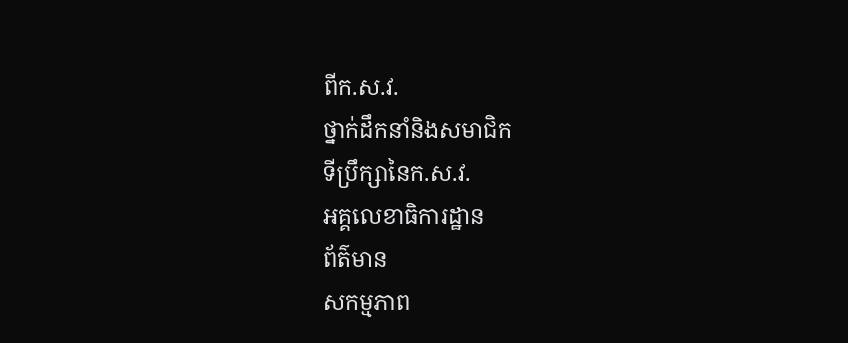ពីក.ស.វ.
ថ្នាក់ដឹកនាំនិងសមាជិក
ទីប្រឹក្សានៃក.ស.វ.
អគ្គលេខាធិការដ្ឋាន
ព័ត៌មាន
សកម្មភាព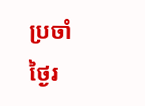ប្រចាំថ្ងៃរ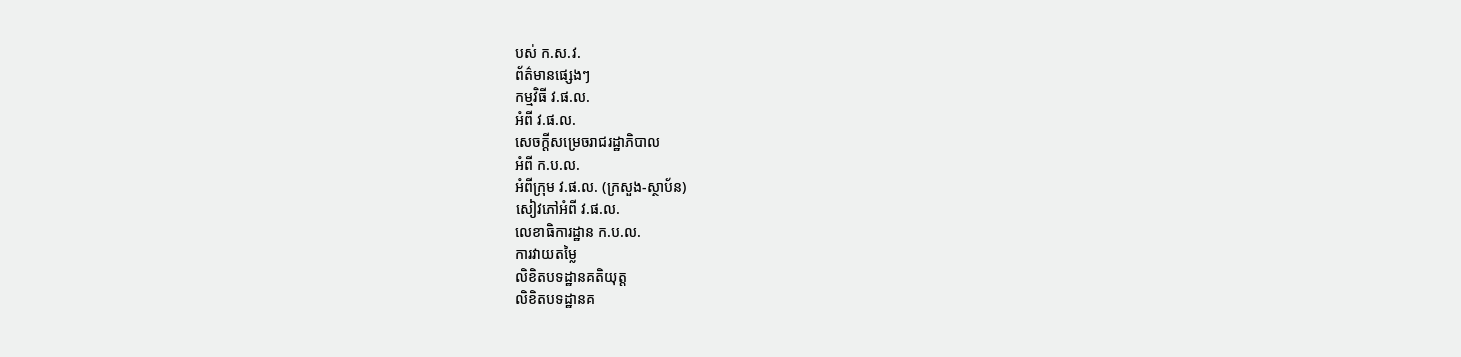បស់ ក.ស.វ.
ព័ត៌មានផ្សេងៗ
កម្មវិធី វ.ផ.ល.
អំពី វ.ផ.ល.
សេចក្ដីសម្រេចរាជរដ្ឋាភិបាល
អំពី ក.ប.ល.
អំពីក្រុម វ.ផ.ល. (ក្រសួង-ស្ថាប័ន)
សៀវភៅអំពី វ.ផ.ល.
លេខាធិការដ្ឋាន ក.ប.ល.
ការវាយតម្លៃ
លិខិតបទដ្ឋានគតិយុត្ត
លិខិតបទដ្ឋានគ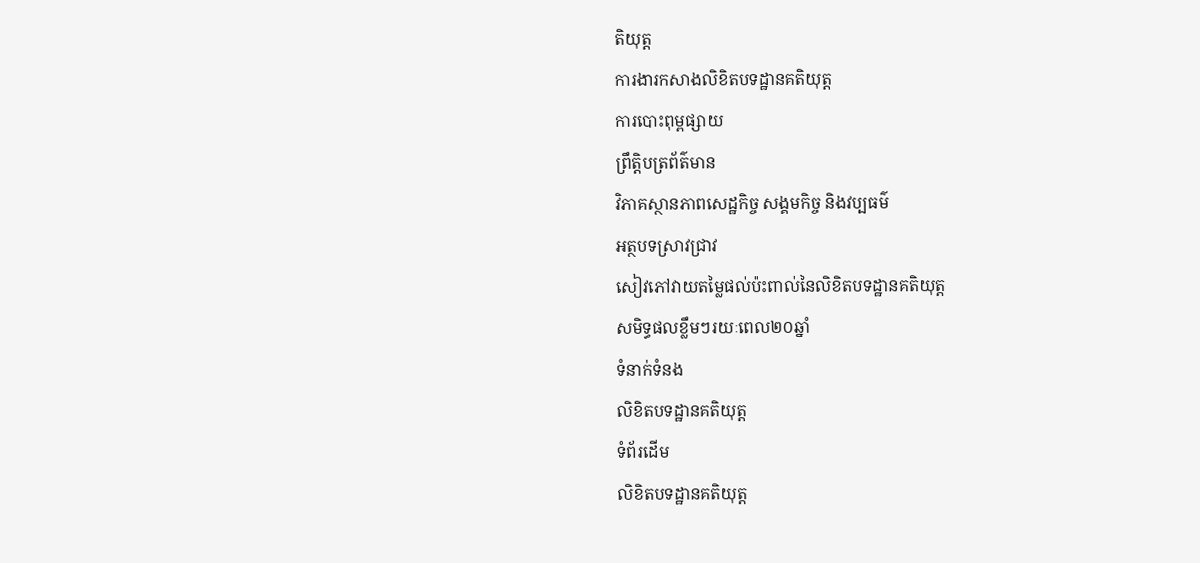តិយុត្ត
ការងារកសាងលិខិតបទដ្ឋានគតិយុត្ត
ការបោះពុម្ពផ្សាយ
ព្រឹត្តិបត្រព័ត៌មាន
វិភាគស្ថានភាពសេដ្ឋកិច្ច សង្គមកិច្ច និងវប្បធម៌
អត្ថបទស្រាវជ្រាវ
សៀវភៅវាយតម្លៃផល់ប៉ះពាល់នៃលិខិតបទដ្ឋានគតិយុត្ត
សមិទ្ធផលខ្លឹមៗរយៈពេល២០ឆ្នាំ
ទំនាក់ទំនង
លិខិតបទដ្ឋានគតិយុត្ត
ទំព័រដើម
លិខិតបទដ្ឋានគតិយុត្ត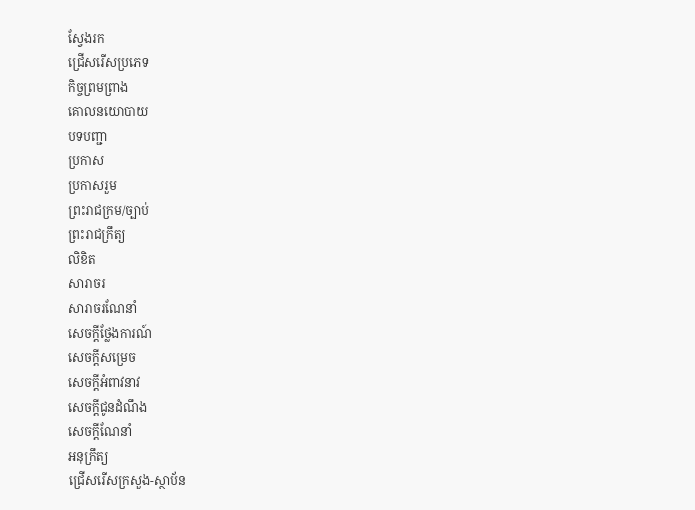ស្វែងរក
ជ្រើសរើសប្រភេទ
កិច្ចព្រមព្រាង
គោលនយោបាយ
បទបញ្ជា
ប្រកាស
ប្រកាសរួម
ព្រះរាជក្រម/ច្បាប់
ព្រះរាជក្រឹត្យ
លិខិត
សារាចរ
សារាចរណែនាំ
សេចក្ដីថ្លែងការណ៍
សេចក្ដីសម្រេច
សេចក្ដីអំពាវនាវ
សេចក្តីជូនដំណឹង
សេចក្តីណែនាំ
អនុក្រឹត្យ
ជ្រើសរើសក្រសួង-ស្ថាប័ន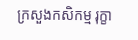ក្រសួងកសិកម្ម រុក្ខា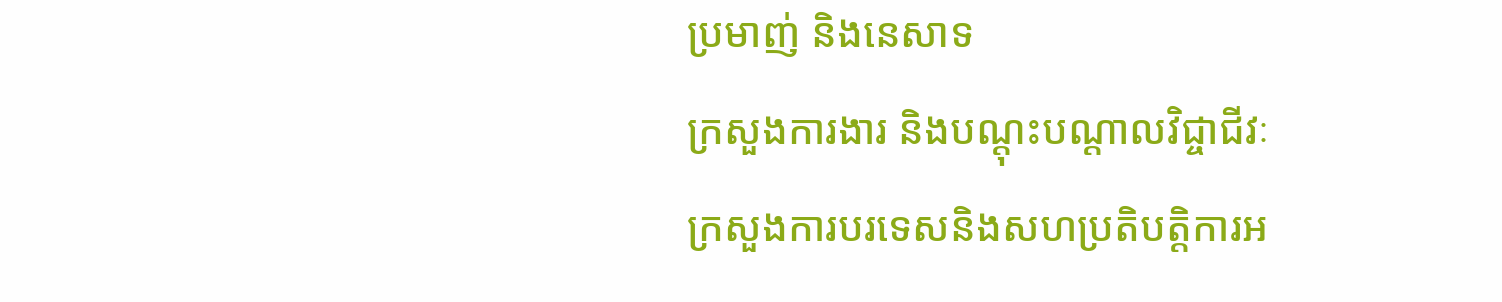ប្រមាញ់ និងនេសាទ
ក្រសួងការងារ និងបណ្តុះបណ្តាលវិជ្ចាជីវៈ
ក្រសួងការបរទេសនិងសហប្រតិបត្តិការអ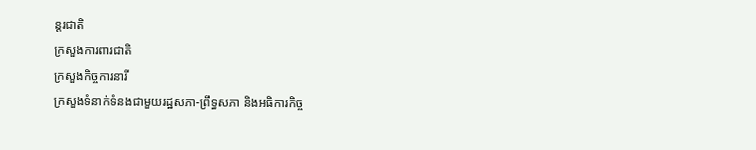ន្តរជាតិ
ក្រសួងការពារជាតិ
ក្រសួងកិច្ចការនារី
ក្រសួងទំនាក់ទំនងជាមួយរដ្ឋសភា-ព្រឹទ្ធសភា និងអធិការកិច្ច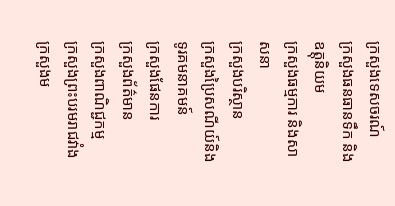ក្រសួងទេសចរណ៍
ក្រសួងធនធានទឹក និងឧត្តុនិយម
ក្រសួងធម្មការ និងសាសនា
ក្រសួងបរិស្ថាន
ក្រសួងប្រៃសណីយ៍និងទូរគមនាគមន៍
ក្រសួងផែនការ
ក្រសួងព័ត៌មាន
ក្រសួងពាណិជ្ជកម្ម
ក្រសួងព្រះបរមរាជវាំង
ក្រសួងម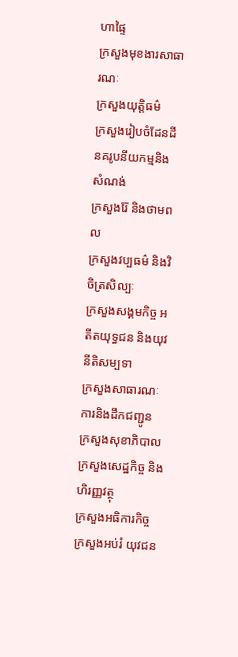ហាផ្ទៃ
ក្រសួងមុខងារសាធារណៈ
ក្រសួងយុត្តិធម៌
ក្រសួងរៀបចំដែនដី នគរូបនីយកម្មនិងសំណង់
ក្រសួងរ៉ែ និងថាមពល
ក្រសួងវប្បធម៌ និងវិចិត្រសិល្បៈ
ក្រសួងសង្គមកិច្ច អតីតយុទ្ធជន និងយុវនីតិសម្បទា
ក្រសួងសាធារណៈការនិងដឹកជញ្ជូន
ក្រសួងសុខាភិបាល
ក្រសួងសេដ្ឋកិច្ច និងហិរញ្ញវត្ថុ
ក្រសួងអធិការកិច្ច
ក្រសួងអប់រំ យុវជន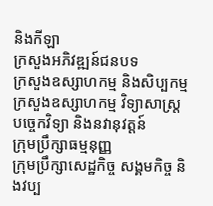និងកីឡា
ក្រសួងអភិវឌ្ឍន៍ជនបទ
ក្រសួងឧស្សាហកម្ម និងសិប្បកម្ម
ក្រសួងឧស្សាហកម្ម វិទ្យាសាស្រ្ត បច្ចេកវិទ្យា និងនវានុវត្តន៍
ក្រុមប្រឹក្សាធម្មនុញ្ញ
ក្រុមប្រឹក្សាសេដ្ឋកិច្ច សង្គមកិច្ច និងវប្ប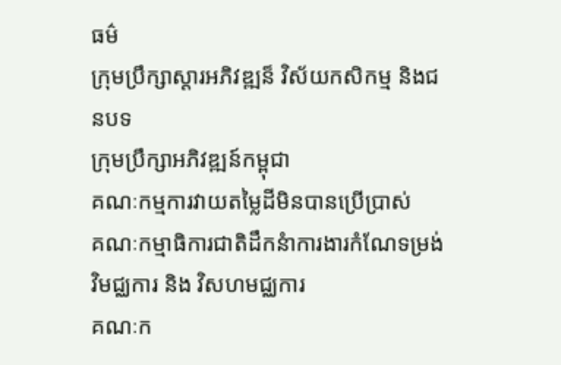ធម៌
ក្រុមប្រឹក្សាស្ដារអភិវឌ្ឍន៏ វិស័យកសិកម្ម និងជនបទ
ក្រុមប្រឹក្សាអភិវឌ្ឍន៍កម្ពុជា
គណៈកម្មការវាយតម្លៃដីមិនបានប្រើប្រាស់
គណៈកម្មាធិការជាតិដឹកនំាការងារកំណែទម្រង់វិមជ្ឈការ និង វិសហមជ្ឈការ
គណៈក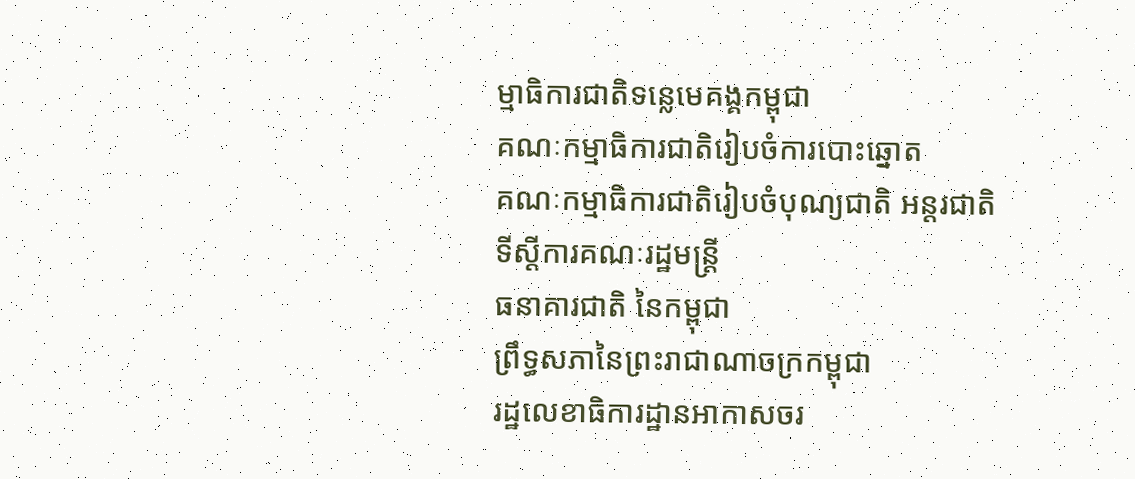ម្មាធិការជាតិទន្លេមេគង្គកម្ពុជា
គណៈកម្មាធិការជាតិរៀបចំការបោះឆ្នោត
គណៈកម្មាធិការជាតិរៀបចំបុណ្យជាតិ អន្ដរជាតិ
ទីស្តីការគណៈរដ្ឋមន្ត្រី
ធនាគារជាតិ នៃកម្ពុជា
ព្រឹទ្ធសភានៃព្រះរាជាណាចក្រកម្ពុជា
រដ្ឋលេខាធិការដ្ឋានអាកាសចរ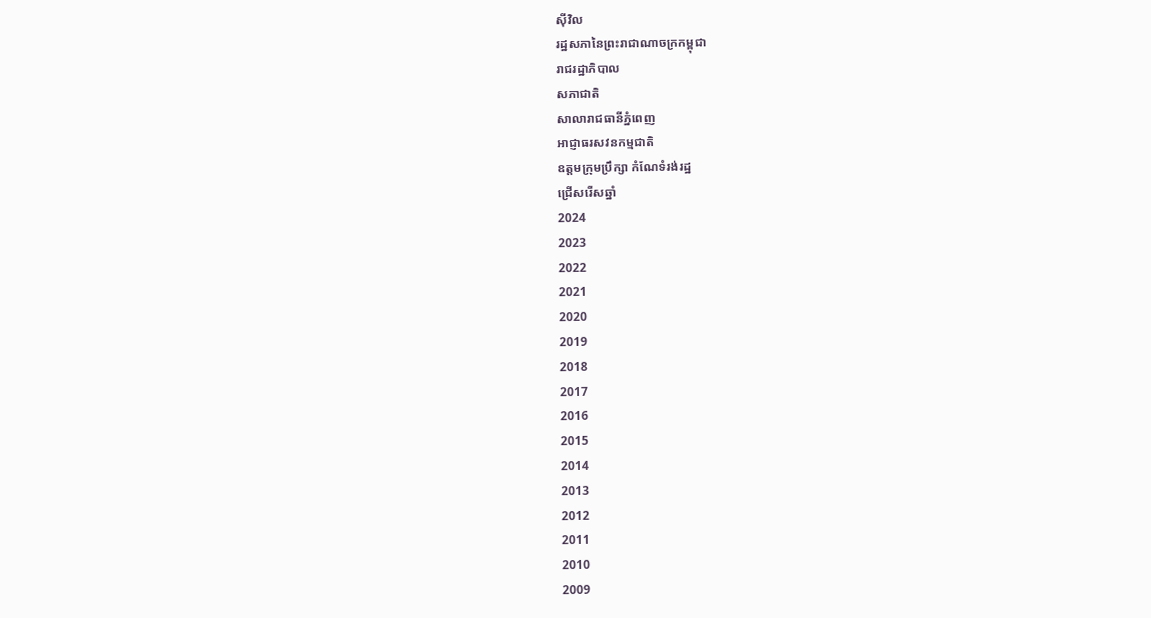ស៊ីវិល
រដ្ឋសភានៃព្រះរាជាណាចក្រកម្ពុជា
រាជរដ្ឋាភិបាល
សភាជាតិ
សាលារាជធានីភ្នំពេញ
អាជ្ញាធរសវនកម្មជាតិ
ឧត្តមក្រុមប្រឹក្សា កំណែទំរង់រដ្ឋ
ជ្រើសរើសឆ្នាំ
2024
2023
2022
2021
2020
2019
2018
2017
2016
2015
2014
2013
2012
2011
2010
2009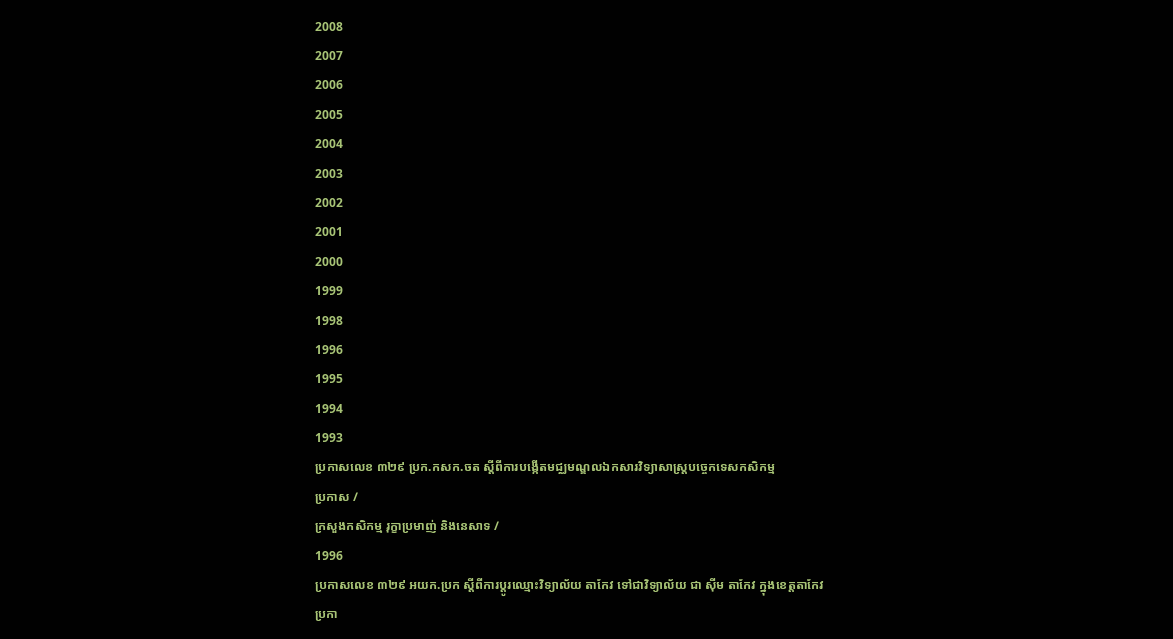2008
2007
2006
2005
2004
2003
2002
2001
2000
1999
1998
1996
1995
1994
1993
ប្រកាសលេខ ៣២៩ ប្រក.កសក.ចត ស្ដីពីការបង្កើតមជ្ឈមណ្ឌលឯកសារវិទ្យាសាស្រ្ដបច្ចេកទេសកសិកម្ម
ប្រកាស /
ក្រសួងកសិកម្ម រុក្ខាប្រមាញ់ និងនេសាទ /
1996
ប្រកាសលេខ ៣២៩ អយក.ប្រក ស្ដីពីការប្ដូរឈ្មោះវិទ្យាល័យ តាកែវ ទៅជាវិទ្យាល័យ ជា ស៊ីម តាកែវ ក្នុងខេត្តតាកែវ
ប្រកា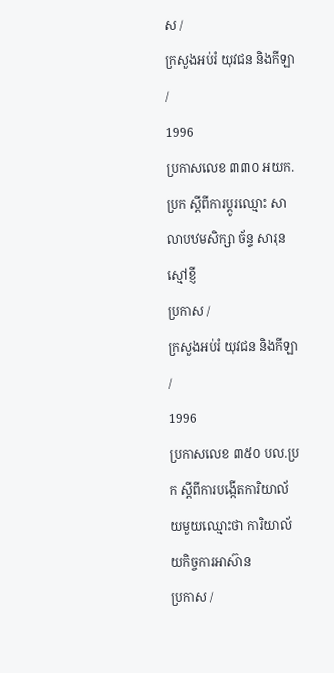ស /
ក្រសួងអប់រំ យុវជន និងកីឡា /
1996
ប្រកាសលេខ ៣៣០ អយក.ប្រក ស្ដីពីការប្ដូរឈ្មោះ សាលាបឋមសិក្សា ច័ន្ទ សារុន ស្មៅខ្ញី
ប្រកាស /
ក្រសួងអប់រំ យុវជន និងកីឡា /
1996
ប្រកាសលេខ ៣៥០ បល.ប្រក ស្ដីពីការបង្កើតការិយាល័យមួយឈ្មោះថា ការិយាល័យកិច្ចការអាស៊ាន
ប្រកាស /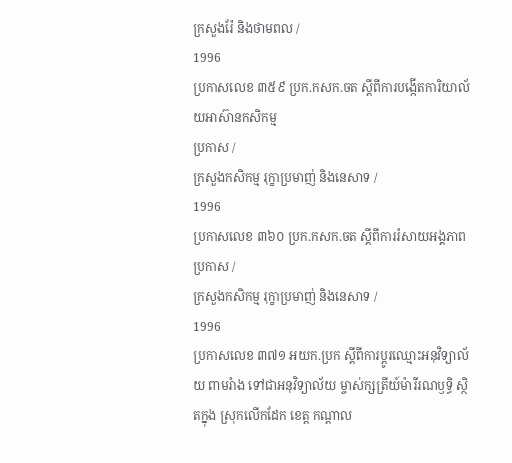ក្រសួងរ៉ែ និងថាមពល /
1996
ប្រកាសលេខ ៣៥៩ ប្រក.កសក.ចត ស្ដីពីការបង្កើតការិយាល័យអាស៊ានកសិកម្ម
ប្រកាស /
ក្រសួងកសិកម្ម រុក្ខាប្រមាញ់ និងនេសាទ /
1996
ប្រកាសលេខ ៣៦០ ប្រក.កសក.ចត ស្ដីពីការរំសាយអង្គភាព
ប្រកាស /
ក្រសួងកសិកម្ម រុក្ខាប្រមាញ់ និងនេសាទ /
1996
ប្រកាសលេខ ៣៧១ អយក.ប្រក ស្ដីពីការប្ដូរឈ្មោះអនុវិទ្យាល័យ ពាមរំាង ទៅជាអនុវិទ្យាល័យ ម្ចាស់ក្សត្រីយ៍ម៉ារីរណឫទិ្ធ ស្ថិតក្នុង ស្រុកលើកដែក ខេត្ត កណ្ដាល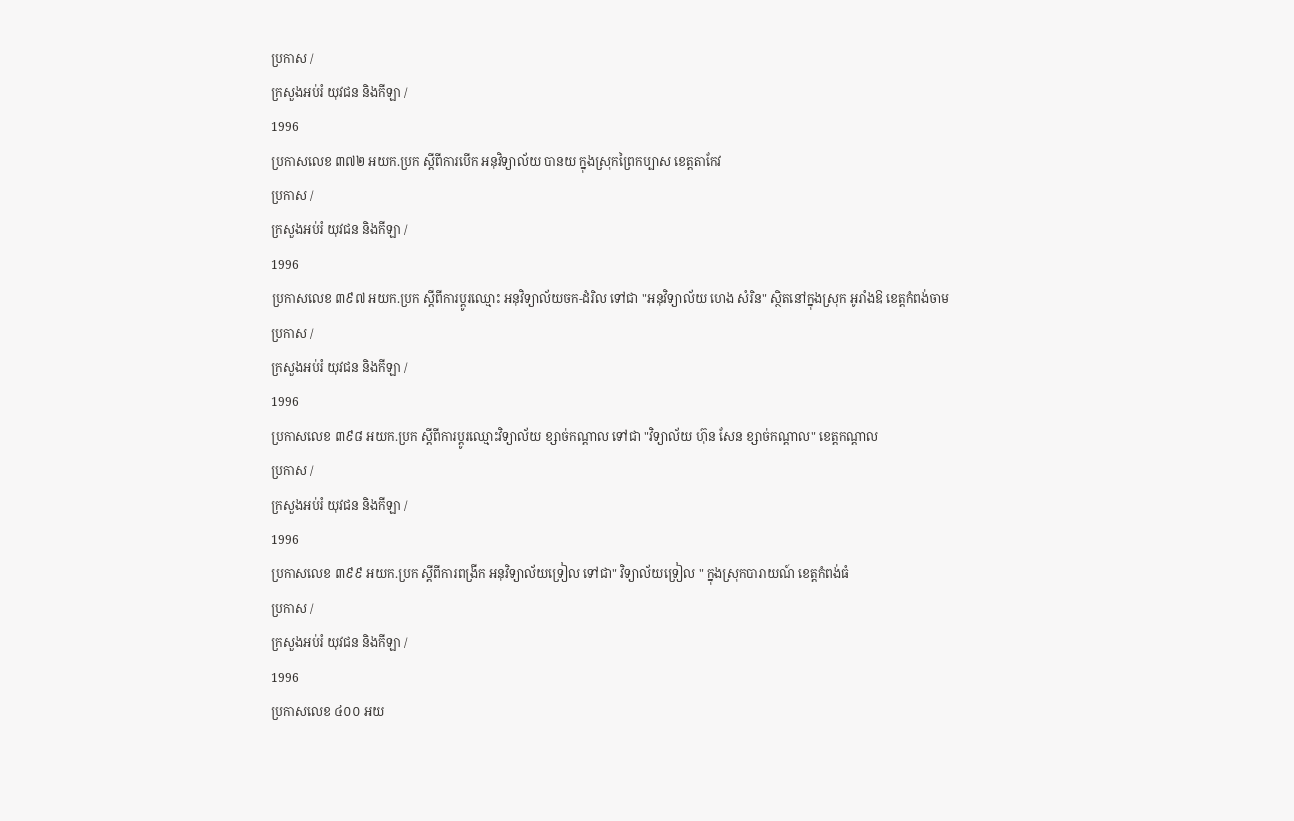ប្រកាស /
ក្រសួងអប់រំ យុវជន និងកីឡា /
1996
ប្រកាសលេខ ៣៧២ អយក.ប្រក ស្ដីពីការបើក អនុវិទ្យាល័យ បានយ ក្នុងស្រុកព្រៃកប្បាស ខេត្តតាកែវ
ប្រកាស /
ក្រសួងអប់រំ យុវជន និងកីឡា /
1996
ប្រកាសលេខ ៣៩៧ អយក.ប្រក ស្ដីពីការប្ដូរឈ្មោះ អនុវិទ្យាល័យចក-ដំរិល ទៅជា "អនុវិទ្យាល័យ ហេង សំរិន" ស្ថិតនៅក្នុងសុ្រក អូរាំងឱ ខេត្តកំពង់ចាម
ប្រកាស /
ក្រសួងអប់រំ យុវជន និងកីឡា /
1996
ប្រកាសលេខ ៣៩៨ អយក.ប្រក ស្ដីពីការប្ដូរឈ្មោះវិទ្យាល័យ ខ្សាច់កណ្ដាល ទៅជា "វិទ្យាល័យ ហ៊ុន សែន ខ្សាច់កណ្ដាល" ខេត្តកណ្ដាល
ប្រកាស /
ក្រសួងអប់រំ យុវជន និងកីឡា /
1996
ប្រកាសលេខ ៣៩៩ អយក.ប្រក ស្ដីពីការពង្រីក អនុវិទ្យាល័យទ្រៀល ទៅជា" វិទ្យាល័យទ្រៀល " ក្នុងស្រុកបារាយណ៍ ខេត្តកំពង់ធំ
ប្រកាស /
ក្រសួងអប់រំ យុវជន និងកីឡា /
1996
ប្រកាសលេខ ៤០០ អយ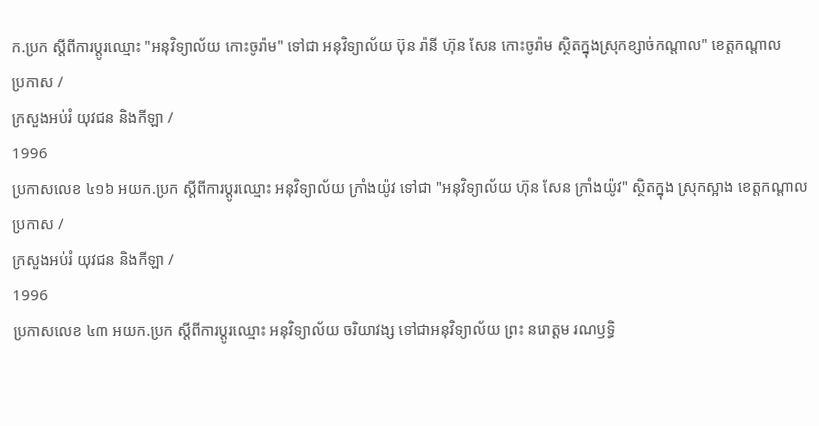ក.ប្រក ស្ដីពីការប្ដូរឈ្មោះ "អនុវិទ្យាល័យ កោះចូរ៉ាម" ទៅជា អនុវិទ្យាល័យ ប៊ុន រ៉ានី ហ៊ុន សែន កោះចូរ៉ាម ស្ថិតក្នុងស្រុកខ្សាច់កណ្ដាល" ខេត្តកណ្ដាល
ប្រកាស /
ក្រសួងអប់រំ យុវជន និងកីឡា /
1996
ប្រកាសលេខ ៤១៦ អយក.ប្រក ស្ដីពីការប្ដូរឈ្មោះ អនុវិទ្យាល័យ ក្រាំងយ៉ូវ ទៅជា "អនុវិទ្យាល័យ ហ៊ុន សែន ក្រាំងយ៉ូវ" ស្ថិតក្នុង ស្រុកស្អាង ខេត្តកណ្ដាល
ប្រកាស /
ក្រសួងអប់រំ យុវជន និងកីឡា /
1996
ប្រកាសលេខ ៤៣ អយក.ប្រក ស្ដីពីការប្ដូរឈ្មោះ អនុវិទ្យាល័យ ចរិយាវង្ស ទៅជាអនុវិទ្យាល័យ ព្រះ នរោត្តម រណឫទិ្ធ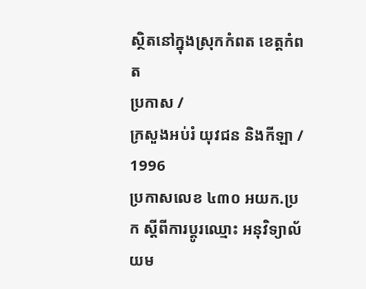ស្ថិតនៅក្នុងសុ្រកកំពត ខេត្តកំពត
ប្រកាស /
ក្រសួងអប់រំ យុវជន និងកីឡា /
1996
ប្រកាសលេខ ៤៣០ អយក.ប្រក ស្ដីពីការប្ដូរឈ្មោះ អនុវិទ្យាល័យម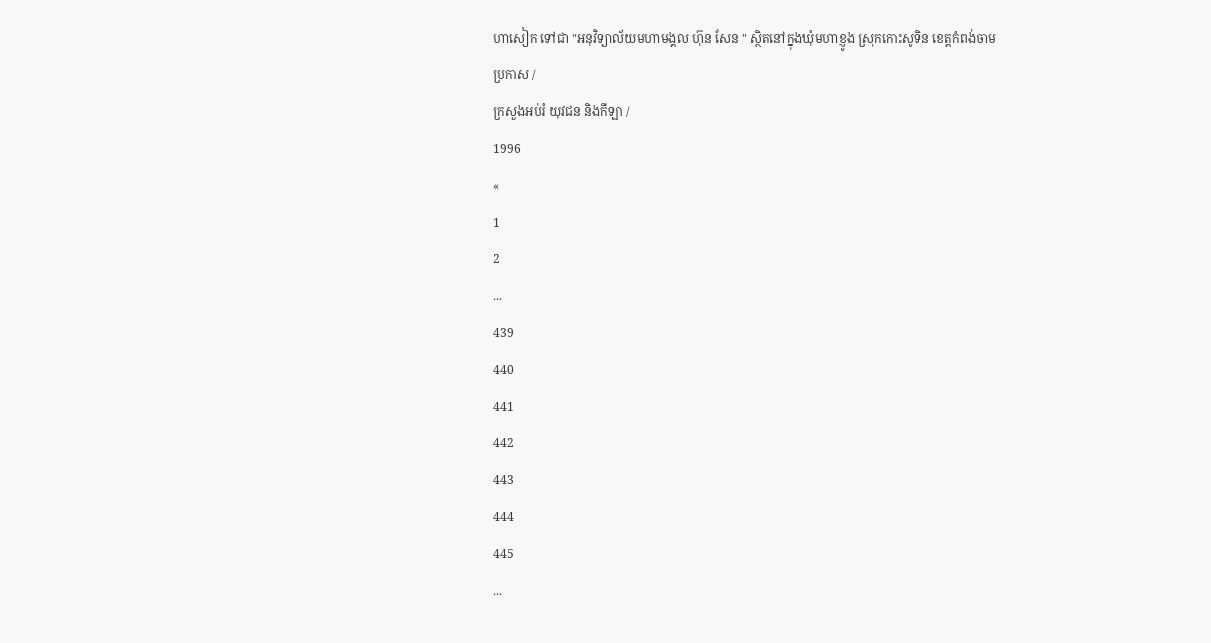ហាសៀក ទៅជា "អនុវិទ្យាល័យមហាមង្គល ហ៊ុន សែន " ស្ថិតនៅក្នុងឃុំមហាខ្ញូង ស្រុកកោះសូទិន ខេត្តកំពង់ចាម
ប្រកាស /
ក្រសួងអប់រំ យុវជន និងកីឡា /
1996
«
1
2
...
439
440
441
442
443
444
445
...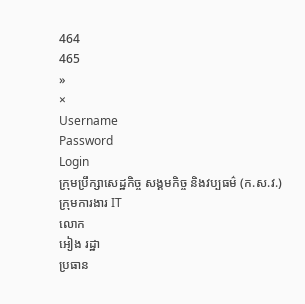464
465
»
×
Username
Password
Login
ក្រុមប្រឹក្សាសេដ្ឋកិច្ច សង្គមកិច្ច និងវប្បធម៌ (ក.ស.វ.)
ក្រុមការងារ IT
លោក
អៀង រដ្ឋា
ប្រធាន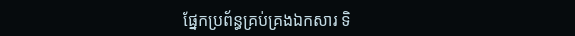ផ្នែកប្រព័ន្ធគ្រប់គ្រងឯកសារ ទិ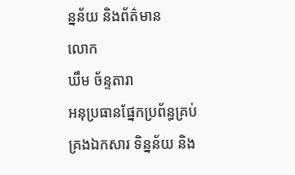ន្នន័យ និងព័ត៌មាន
លោក
ឃឹម ច័ន្ទតារា
អនុប្រធានផ្នែកប្រព័ន្ធគ្រប់គ្រងឯកសារ ទិន្នន័យ និង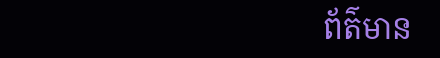ព័ត៌មាន